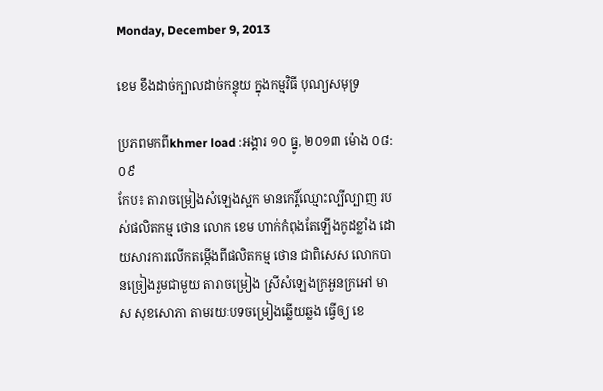Monday, December 9, 2013

ខេម ខឹងដាច់ក្បាលដាច់កន្ទុយ ក្នុងកម្មវិធី បុណ្យសមុទ្រ

ប្រភពមកពីkhmer load :អង្គារ ១០ ធ្នូ, ២០១៣ ម៉ោង ០៨:០៩
កែប៖ តារាចម្រៀងសំឡេងស្អក មានកេរ្តិ៍ឈ្មោះល្បីល្បាញ របស់ផលិតកម្ម ថោន លោក ខេម ហាក់កំពុងតែឡើងកូដខ្លាំង ដោយសារការលើកតម្កើងពីផលិតកម្ម ថោន ជាពិសេស លោកបានច្រៀងរួមជាមួយ តារាចម្រៀង ស្រីសំឡេងក្រអួនក្រអៅ មាស សុខសោភា តាមរយៈបទចម្រៀងឆ្លើយឆ្លង ធ្វើឲ្យ ខេ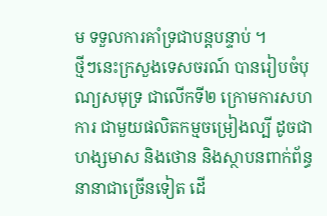ម ទទួលការគាំទ្រជាបន្តបន្ទាប់ ។
ថ្មីៗនេះក្រសួងទេសចរណ៍ បានរៀបចំបុណ្យសមុទ្រ ជាលើកទី២ ក្រោមការសហការ ជាមួយផលិតកម្មចម្រៀងល្បី ដូចជា ហង្សមាស និងថោន និងស្ថាបនពាក់ព័ន្ធនានាជាច្រើនទៀត ដើ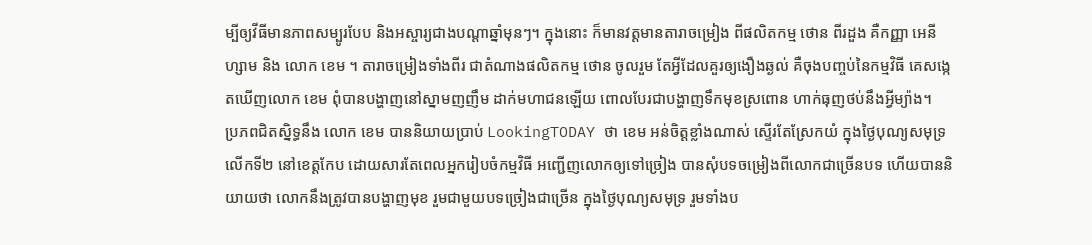ម្បីឲ្យវីធីមានភាពសម្បូរបែប និងអស្ចារ្យជាងបណ្ដាឆ្នាំមុនៗ។ ក្នុងនោះ ក៏មានវត្តមានតារាចម្រៀង ពីផលិតកម្ម ថោន ពីរដួង គឺកញ្ញា អេនីហ្សាម និង លោក ខេម ។ តារាចម្រៀងទាំងពីរ ជាតំណាងផលិតកម្ម ថោន ចូលរួម តែអ្វីដែលគួរឲ្យងឿងឆ្ងល់ គឺចុងបញ្ចប់នៃកម្មវិធី គេសង្កេតឃើញលោក ខេម ពុំបានបង្ហាញនៅស្នាមញញឹម ដាក់មហាជនឡើយ ពោលបែរជាបង្ហាញទឹកមុខស្រពោន ហាក់ធុញថប់នឹងអ្វីម្យ៉ាង។
ប្រភពជិតស្និទ្ធនឹង លោក ខេម បាននិយាយប្រាប់ LookingTODAY ថា ខេម អន់ចិត្តខ្លាំងណាស់ ស្ទើរតែស្រែកយំ ក្នុងថ្ងៃបុណ្យសមុទ្រ លើកទី២ នៅខេត្តកែប ដោយសារតែពេលអ្នករៀបចំកម្មវិធី អញ្ជើញលោកឲ្យទៅច្រៀង បានសុំបទចម្រៀងពីលោកជាច្រើនបទ ហើយបាននិយាយថា លោកនឹងត្រូវបានបង្ហាញមុខ រួមជាមួយបទច្រៀងជាច្រើន ក្នុងថ្ងៃបុណ្យសមុទ្រ រួមទាំងប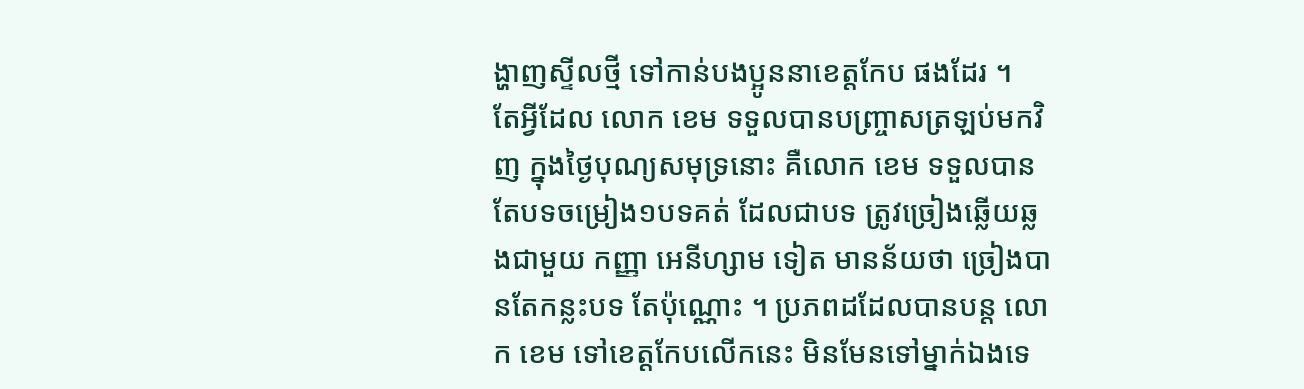ង្ហាញស្ទីលថ្មី ទៅកាន់បងប្អូននាខេត្តកែប ផងដែរ ។
តែអ្វីដែល លោក ខេម ទទួលបានបញ្ច្រាសត្រឡប់មកវិញ ក្នុងថ្ងៃបុណ្យសមុទ្រនោះ គឺលោក ខេម ទទួលបានតែបទចម្រៀង១បទគត់ ដែលជាបទ ត្រូវច្រៀងឆ្លើយឆ្លងជាមួយ កញ្ញា អេនីហ្សាម ទៀត មានន័យថា ច្រៀងបានតែកន្លះបទ តែប៉ុណ្ណោះ ។ ប្រភពដដែលបានបន្ត លោក ខេម ទៅខេត្តកែបលើកនេះ មិនមែនទៅម្នាក់ឯងទេ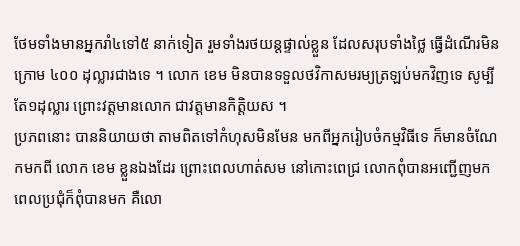ថែមទាំងមានអ្នករាំ៤ទៅ៥ នាក់ទៀត រួមទាំងរថយន្តផ្ទាល់ខ្លួន ដែលសរុបទាំងថ្លៃ ធ្វើដំណើរមិនក្រោម ៤០០ ដុល្លារជាងទេ ។ លោក ខេម មិនបានទទួលថវិកាសមរម្យត្រឡប់មកវិញទេ សូម្បីតែ១ដុល្លារ ព្រោះវត្តមានលោក ជាវត្តមានកិត្តិយស ។
ប្រភពនោះ បាននិយាយថា តាមពិតទៅកំហុសមិនមែន មកពីអ្នករៀបចំកម្មវិធីទេ ក៏មានចំណែកមកពី លោក ខេម ខ្លួនឯងដែរ ព្រោះពេលហាត់សម នៅកោះពេជ្រ លោកពុំបានអញ្ជើញមក ពេលប្រជុំក៏ពុំបានមក គឺលោ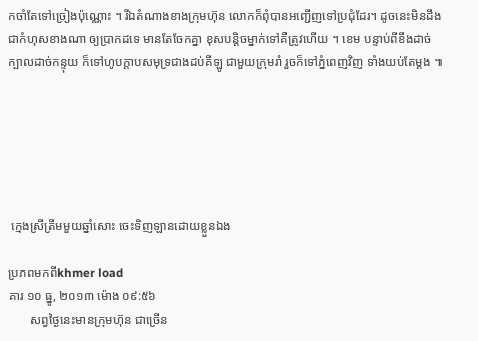កចាំតែទៅច្រៀងប៉ុណ្ណោះ ។ រីឯតំណាងខាងក្រុមហ៊ុន លោកក៏ពុំបានអញ្ជើញទៅប្រជុំដែរ។ ដូចនេះមិនដឹងជាកំហុសខាងណា ឲ្យប្រាកដទេ មានតែចែកគ្នា ខុសបន្តិចម្នាក់ទៅគឺត្រូវហើយ ។ ខេម បន្ទាប់ពីខឹងដាច់ក្បាលដាច់កន្ទុយ ក៏ទៅហូបក្ដាបសមុទ្រជាងដប់គីឡូ ជាមួយក្រុមរាំ រួចក៏ទៅភ្នំពេញវិញ ទាំងយប់តែម្ដង ៕






 ក្មេងស្រីត្រឹមមួយឆ្នាំសោះ ចេះទិញឡានដោយខ្លួនឯង

ប្រភពមកពីkhmer load
គារ ១០ ធ្នូ, ២០១៣ ម៉ោង ០៩:៥៦
       សព្វថ្ងៃនេះមានក្រុមហ៊ុន ជាច្រើន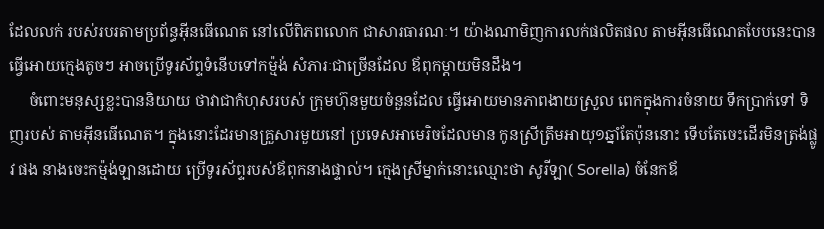ដែលលក់ របស់របរតាមប្រព័ន្ធអ៊ីនធើណេត នៅលើពិភពលោក ជាសារធារណៈ។ យ៉ាងណាមិញការលក់ផលិតផល តាមអ៊ីនធើណេតបែបនេះបាន ធ្វើអោយក្មេងតូចៗ អាចប្រើទូរស័ព្ទទំនើបទៅកម៉្មង់ សំភារៈជាច្រើនដែល ឪពុកម្តាយមិនដឹង។
     ចំពោះមនុស្សខ្លះបាននិយាយ ថាវាជាកំហុសរបស់ ក្រុមហ៊ុនមួយចំនួនដែល ធ្វើអោយមានភាពងាយស្រួល ពេកក្នុងការចំនាយ ទឹកប្រាក់ទៅ ទិញរបស់ តាមអ៊ីនធើណេត។ ក្នុងនោះដែរមានគ្រួសារមួយនៅ ប្រទេសអាមេរិចដែលមាន កូនស្រីត្រឹមអាយុ១ឆ្នាំតែប៉ុននោះ ទើបតែចេះដើរមិនត្រង់ផ្លូវ ផង នាងចេះកម៉្មង់ឡានដោយ ប្រើទូរស័ព្ទរបស់ឪពុកនាងផ្ទាល់។ ក្មេងស្រីម្នាក់នោះឈ្មោះថា សូរីឡា( Sorella) ចំនែកឪ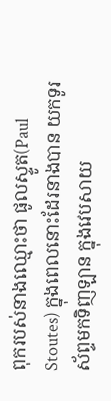ពុករបស់នាងឈ្មោះថា ផូលស្ទូត(Paul Stoutes) ក្នុងពេលនោះដែរនាងបាន យកទូរស័ព្ទមកទិញឡាន ក្នុងវេបសាយ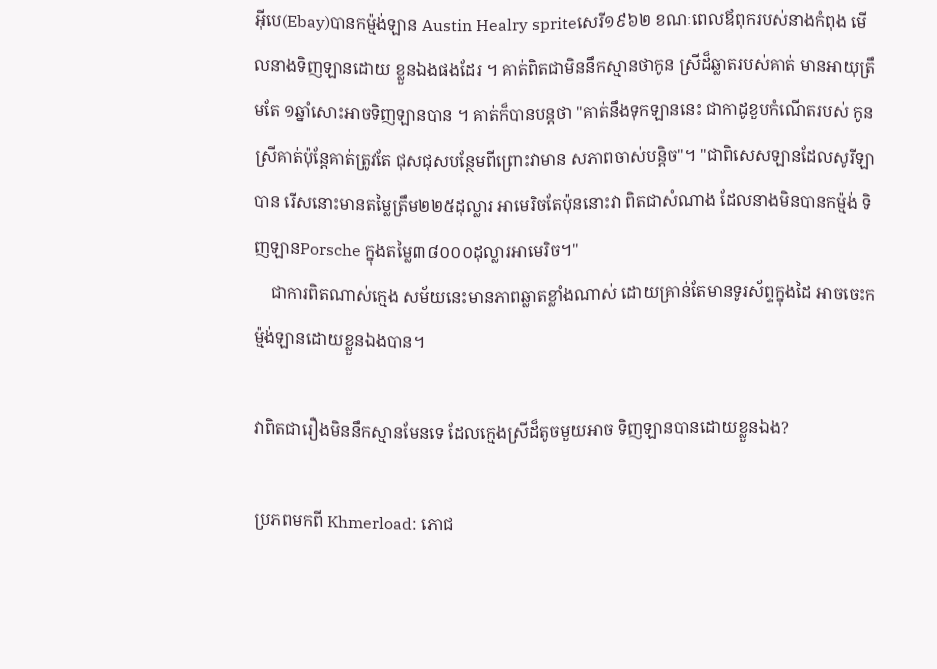អ៊ីបេ(Ebay)បានកម៉្មង់ឡាន Austin Healry spriteសេរី១៩៦២ ខណៈពេលឪពុករបស់នាងកំពុង មើលនាងទិញឡានដោយ ខ្លួនឯងផងដែរ ។ គាត់ពិតជាមិននឹកស្មានថាកូន ស្រីដ៏ឆ្លាតរបស់គាត់ មានអាយុត្រឹមតែ ១ឆ្នាំសោះអាចទិញឡានបាន ។ គាត់ក៏បានបន្តថា "គាត់នឹងទុកឡាននេះ ជាកាដូខួបកំណើតរបស់ កូនស្រីគាត់ប៉ុន្តែគាត់ត្រូវតែ ជុសជុសបន្ថែមពីព្រោះវាមាន សភាពចាស់បន្តិច"។ "ជាពិសេសឡានដែលសូរីឡាបាន រើសនោះមានតម្លៃត្រឹម២២៥ដុល្លារ អាមេរិចតែប៉ុននោះវា ពិតជាសំណាង ដែលនាងមិនបានកម៉្មង់ ទិញឡានPorsche ក្នុងតម្លៃ៣៨០០០ដុល្លារអាមេរិច។"
    ជាការពិតណាស់ក្មេង សម័យនេះមានភាពឆ្លាតខ្លាំងណាស់ ដោយគ្រាន់តែមានទូរស័ព្ទក្នុងដៃ អាចចេះកម៉្មង់ឡានដោយខ្លួនឯងបាន។

វាពិតជារឿងមិននឹកស្មានមែនទេ ដែលក្មេងស្រីដ៏តូចមួយអាច ទិញឡានបានដោយខ្លួនឯង?

ប្រភពមកពី Khmerload: ភោជ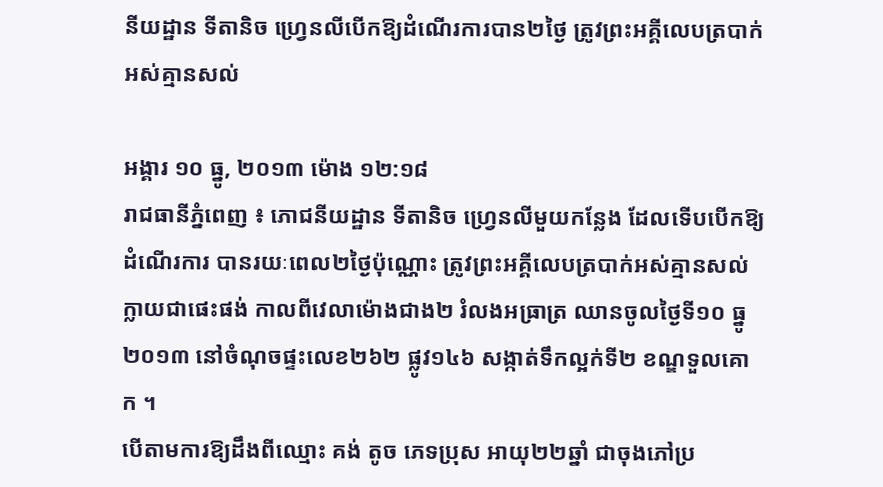នីយដ្ឋាន ទីតានិច ហ្វ្រេនលីបើកឱ្យដំណើរការបាន២ថ្ងៃ ត្រូវព្រះអគ្គីលេបត្របាក់អស់គ្មានសល់

អង្គារ ១០ ធ្នូ, ២០១៣ ម៉ោង ១២:១៨
រាជធានីភ្នំពេញ ៖ ភោជនីយដ្ឋាន ទីតានិច ហ្វ្រេនលីមួយកន្លែង ដែលទើបបើកឱ្យដំណើរការ បានរយៈពេល២ថ្ងៃប៉ុណ្ណោះ ត្រូវព្រះអគ្គីលេបត្របាក់អស់គ្មានសល់ ក្លាយជាផេះផង់ កាលពីវេលាម៉ោងជាង២ រំលងអធ្រាត្រ ឈានចូលថ្ងៃទី១០ ធ្នូ ២០១៣ នៅចំណុចផ្ទះលេខ២៦២ ផ្លូវ១៤៦ សង្កាត់ទឹកល្អក់ទី២ ខណ្ឌទួលគោក ។
បើតាមការឱ្យដឹងពីឈ្មោះ គង់ តូច ភេទប្រុស អាយុ២២ឆ្នាំ ជាចុងភៅប្រ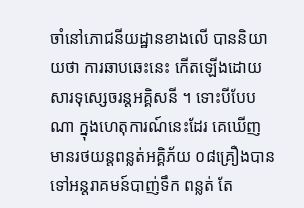ចាំនៅភោជនីយដ្ឋានខាងលើ បាននិយាយថា ការឆាបឆេះនេះ កើតឡើងដោយសារទុស្សេចរន្តអគ្គិសនី ។ ទោះបីបែបណា ក្នុងហេតុការណ៍នេះដែរ គេឃើញមានរថយន្តពន្លត់អគ្គិភ័យ ០៨គ្រឿងបានទៅអន្តរាគមន៍បាញ់ទឹក ពន្លត់ តែ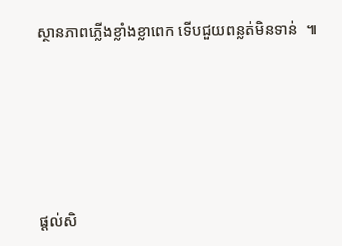ស្ថានភាពភ្លើងខ្លាំងខ្លាពេក ទើបជួយពន្លត់មិនទាន់  ៕








ផ្តល់សិ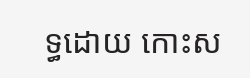ទ្ធដោយ កោះស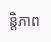ន្តិភាព